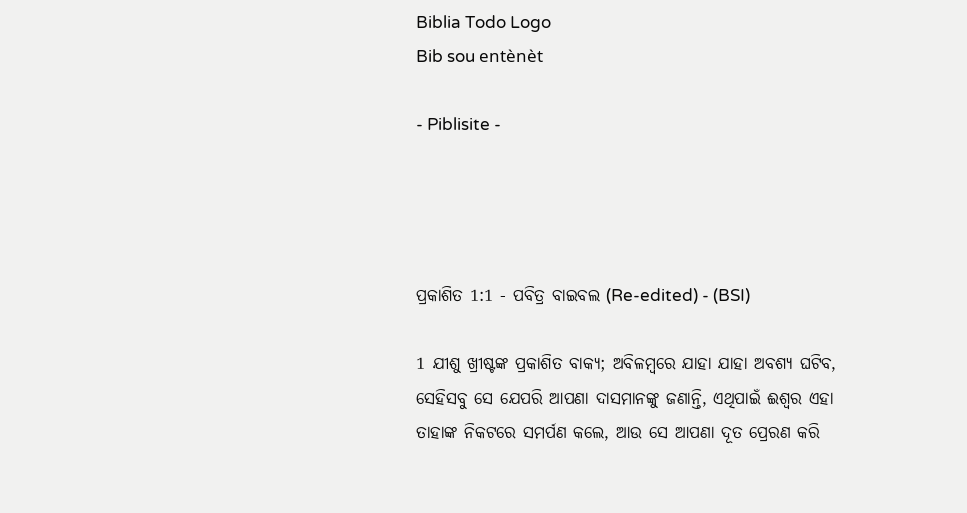Biblia Todo Logo
Bib sou entènèt

- Piblisite -




ପ୍ରକାଶିତ 1:1 - ପବିତ୍ର ବାଇବଲ (Re-edited) - (BSI)

1 ଯୀଶୁ ଖ୍ରୀଷ୍ଟଙ୍କ ପ୍ରକାଶିତ ବାକ୍ୟ; ଅବିଳମ୍ଵରେ ଯାହା ଯାହା ଅବଶ୍ୟ ଘଟିବ, ସେହିସବୁ ସେ ଯେପରି ଆପଣା ଦାସମାନଙ୍କୁ ଜଣାନ୍ତି, ଏଥିପାଇଁ ଈଶ୍ଵର ଏହା ତାହାଙ୍କ ନିକଟରେ ସମର୍ପଣ କଲେ, ଆଉ ସେ ଆପଣା ଦୂତ ପ୍ରେରଣ କରି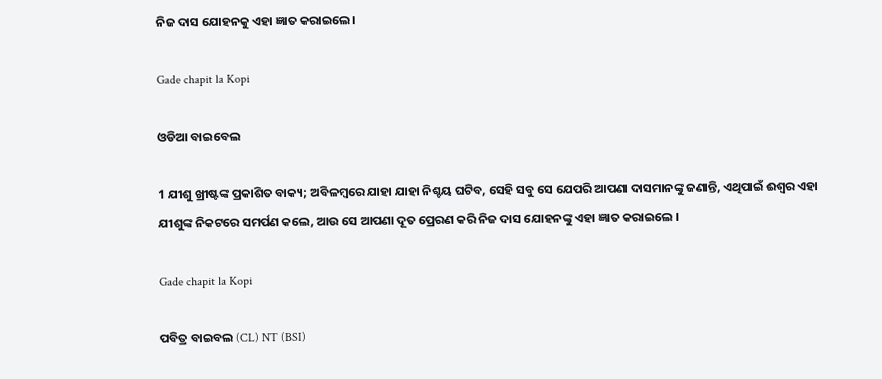ନିଜ ଦାସ ଯୋହନକୁ ଏହା ଜ୍ଞାତ କରାଇଲେ।

Gade chapit la Kopi

ଓଡିଆ ବାଇବେଲ

1 ଯୀଶୁ ଖ୍ରୀଷ୍ଟଙ୍କ ପ୍ରକାଶିତ ବାକ୍ୟ; ଅବିଳମ୍ବରେ ଯାହା ଯାହା ନିଶ୍ଚୟ ଘଟିବ, ସେହି ସବୁ ସେ ଯେପରି ଆପଣା ଦାସମାନଙ୍କୁ ଜଣାନ୍ତି, ଏଥିପାଇଁ ଈଶ୍ୱର ଏହା ଯୀଶୁଙ୍କ ନିକଟରେ ସମର୍ପଣ କଲେ, ଆଉ ସେ ଆପଣା ଦୂତ ପ୍ରେରଣ କରି ନିଜ ଦାସ ଯୋହନଙ୍କୁ ଏହା ଜ୍ଞାତ କରାଇଲେ ।

Gade chapit la Kopi

ପବିତ୍ର ବାଇବଲ (CL) NT (BSI)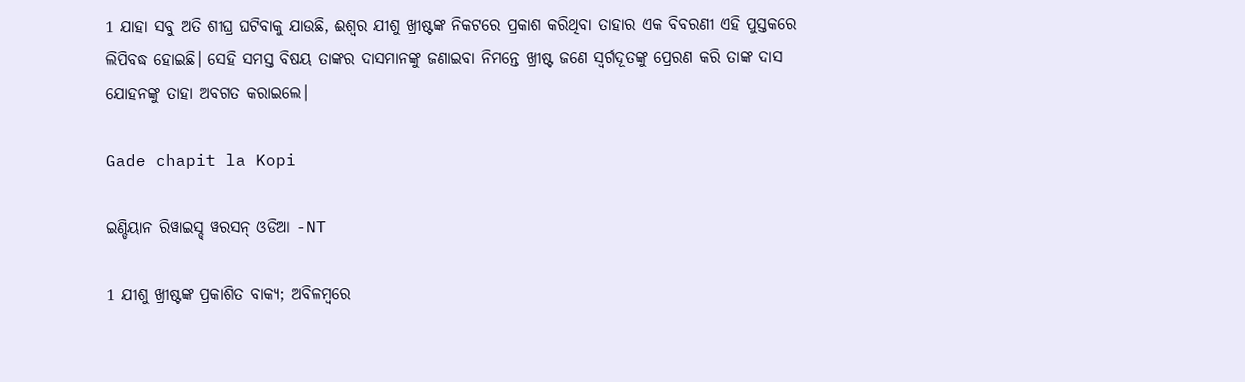1 ଯାହା ସବୁ ଅତି ଶୀଘ୍ର ଘଟିବାକୁ ଯାଉଛି, ଈଶ୍ୱର ଯୀଶୁ ଖ୍ରୀଷ୍ଟଙ୍କ ନିକଟରେ ପ୍ରକାଶ କରିଥିବା ତାହାର ଏକ ବିବରଣୀ ଏହି ପୁସ୍ତକରେ ଲିପିବଦ୍ଧ ହୋଇଛି। ସେହି ସମସ୍ତ ବିଷୟ ତାଙ୍କର ଦାସମାନଙ୍କୁ ଜଣାଇବା ନିମନ୍ତେ ଖ୍ରୀଷ୍ଟ ଜଣେ ସ୍ୱର୍ଗଦୂତଙ୍କୁ ପ୍ରେରଣ କରି ତାଙ୍କ ଦାସ ଯୋହନଙ୍କୁ ତାହା ଅବଗତ କରାଇଲେ।

Gade chapit la Kopi

ଇଣ୍ଡିୟାନ ରିୱାଇସ୍ଡ୍ ୱରସନ୍ ଓଡିଆ -NT

1 ଯୀଶୁ ଖ୍ରୀଷ୍ଟଙ୍କ ପ୍ରକାଶିତ ବାକ୍ୟ; ଅବିଳମ୍ବରେ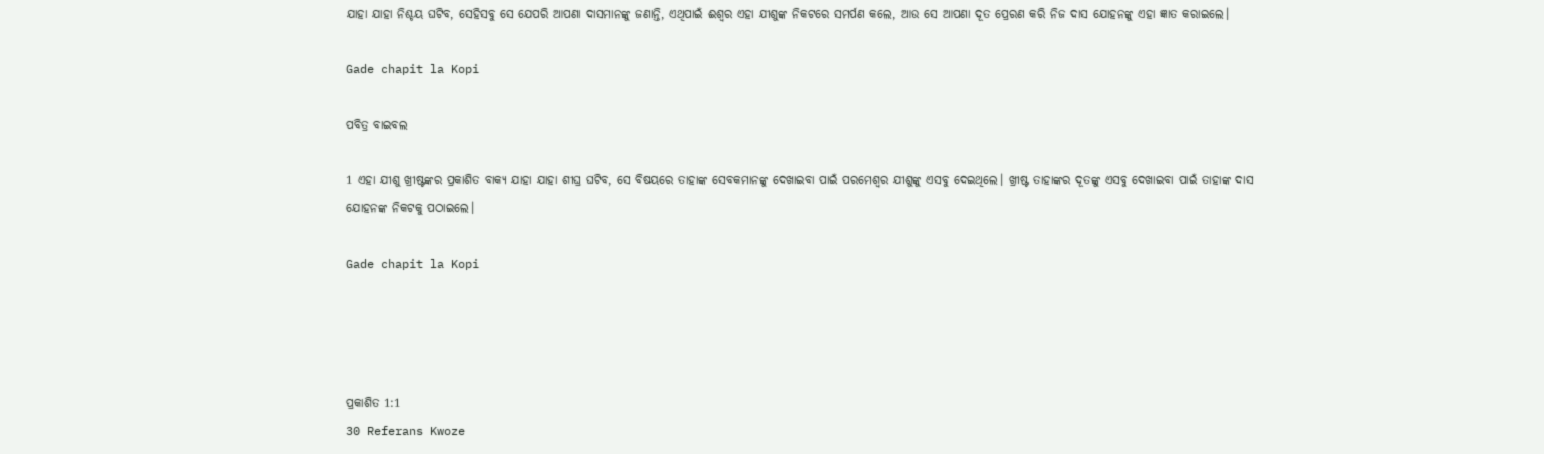ଯାହା ଯାହା ନିଶ୍ଚୟ ଘଟିବ, ସେହିସବୁ ସେ ଯେପରି ଆପଣା ଦାସମାନଙ୍କୁ ଜଣାନ୍ତି, ଏଥିପାଇଁ ଈଶ୍ବର ଏହା ଯୀଶୁଙ୍କ ନିକଟରେ ସମର୍ପଣ କଲେ, ଆଉ ସେ ଆପଣା ଦୂତ ପ୍ରେରଣ କରି ନିଜ ଦାସ ଯୋହନଙ୍କୁ ଏହା ଜ୍ଞାତ କରାଇଲେ।

Gade chapit la Kopi

ପବିତ୍ର ବାଇବଲ

1 ଏହା ଯୀଶୁ ଖ୍ରୀଷ୍ଟଙ୍କର ପ୍ରକାଶିତ ବାକ୍ୟ ଯାହା ଯାହା ଶୀଘ୍ର ଘଟିବ, ସେ ବିଷୟରେ ତାହାଙ୍କ ସେବକମାନଙ୍କୁ ଦେଖାଇବା ପାଇଁ ପରମେଶ୍ୱର ଯୀଶୁଙ୍କୁ ଏସବୁ ଦେଇଥିଲେ। ଖ୍ରୀଷ୍ଟ ତାହାଙ୍କର ଦୂତଙ୍କୁ ଏସବୁ ଦେଖାଇବା ପାଇଁ ତାହାଙ୍କ ଦାସ ଯୋହନଙ୍କ ନିକଟକୁ ପଠାଇଲେ।

Gade chapit la Kopi




ପ୍ରକାଶିତ 1:1
30 Referans Kwoze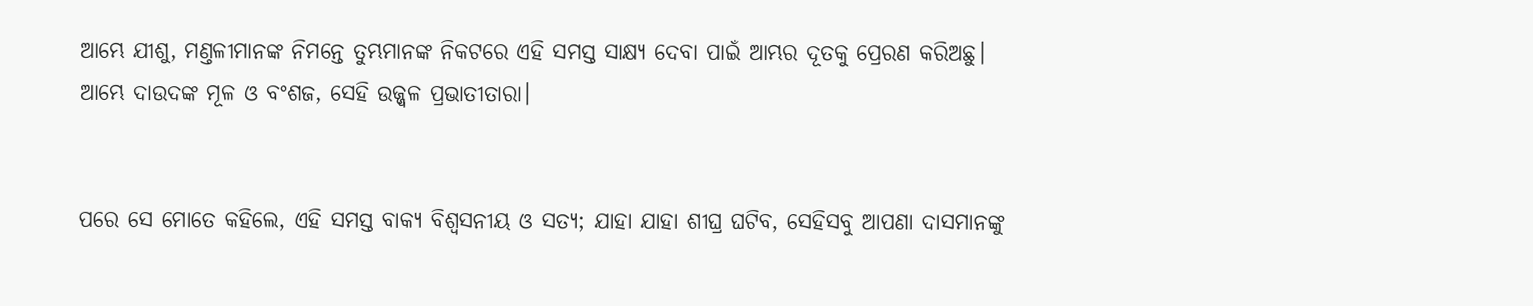ଆମ୍ଭେ ଯୀଶୁ, ମଣ୍ତଳୀମାନଙ୍କ ନିମନ୍ତେ ତୁମ୍ଭମାନଙ୍କ ନିକଟରେ ଏହି ସମସ୍ତ ସାକ୍ଷ୍ୟ ଦେବା ପାଇଁ ଆମ୍ଭର ଦୂତକୁ ପ୍ରେରଣ କରିଅଛୁ। ଆମ୍ଭେ ଦାଉଦଙ୍କ ମୂଳ ଓ ବଂଶଜ, ସେହି ଉଜ୍ଜ୍ଵଳ ପ୍ରଭାତୀତାରା।


ପରେ ସେ ମୋତେ କହିଲେ, ଏହି ସମସ୍ତ ବାକ୍ୟ ବିଶ୍ଵସନୀୟ ଓ ସତ୍ୟ; ଯାହା ଯାହା ଶୀଘ୍ର ଘଟିବ, ସେହିସବୁ ଆପଣା ଦାସମାନଙ୍କୁ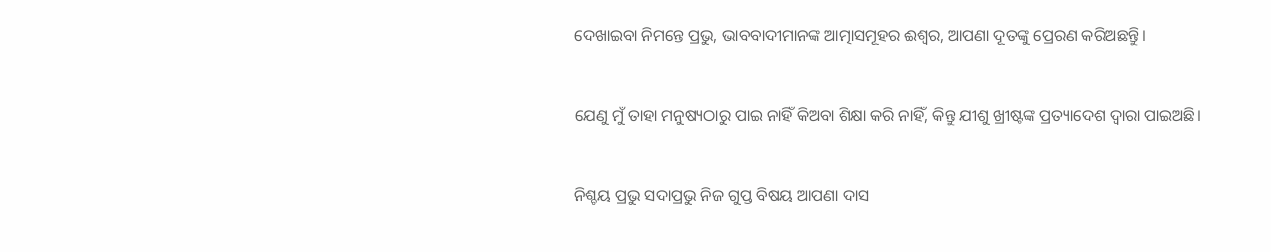ଦେଖାଇବା ନିମନ୍ତେ ପ୍ରଭୁ, ଭାବବାଦୀମାନଙ୍କ ଆତ୍ମାସମୂହର ଈଶ୍ଵର, ଆପଣା ଦୂତଙ୍କୁ ପ୍ରେରଣ କରିଅଛନ୍ତିୁ।


ଯେଣୁ ମୁଁ ତାହା ମନୁଷ୍ୟଠାରୁ ପାଇ ନାହିଁ କିଅବା ଶିକ୍ଷା କରି ନାହିଁ, କିନ୍ତୁ ଯୀଶୁ ଖ୍ରୀଷ୍ଟଙ୍କ ପ୍ରତ୍ୟାଦେଶ ଦ୍ଵାରା ପାଇଅଛି।


ନିଶ୍ଚୟ ପ୍ରଭୁ ସଦାପ୍ରଭୁ ନିଜ ଗୁପ୍ତ ବିଷୟ ଆପଣା ଦାସ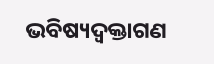ଭବିଷ୍ୟଦ୍ବକ୍ତାଗଣ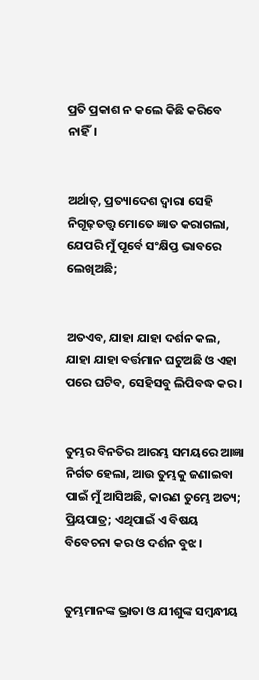ପ୍ରତି ପ୍ରକାଶ ନ କଲେ କିଛି କରିବେ ନାହିଁ।


ଅର୍ଥାତ୍, ପ୍ରତ୍ୟାଦେଶ ଦ୍ଵାରା ସେହି ନିଗୂଢ଼ତତ୍ତ୍ଵ ମୋତେ ଜ୍ଞାତ କରାଗଲା, ଯେପରି ମୁଁ ପୂର୍ବେ ସଂକ୍ଷିପ୍ତ ଭାବରେ ଲେଖିଅଛି;


ଅତଏବ, ଯାହା ଯାହା ଦର୍ଶନ କଲ, ଯାହା ଯାହା ବର୍ତ୍ତମାନ ଘଟୁଅଛି ଓ ଏହା ପରେ ଘଟିବ, ସେହିସବୁ ଲିପିବଦ୍ଧ କର।


ତୁମ୍ଭର ବିନତିର ଆରମ୍ଭ ସମୟରେ ଆଜ୍ଞା ନିର୍ଗତ ହେଲା, ଆଉ ତୁମ୍ଭକୁ ଜଣାଇବା ପାଇଁ ମୁଁ ଆସିଅଛି, କାରଣ ତୁମ୍ଭେ ଅତ୍ୟ; ପ୍ରିୟପାତ୍ର; ଏଥିପାଇଁ ଏ ବିଷୟ ବିବେଚନା କର ଓ ଦର୍ଶନ ବୁଝ।


ତୁମ୍ଭମାନଙ୍କ ଭ୍ରାତା ଓ ଯୀଶୁଙ୍କ ସମ୍ଵନ୍ଧୀୟ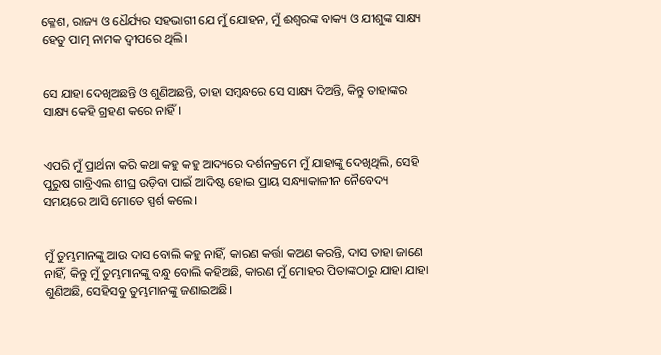କ୍ଳେଶ, ରାଜ୍ୟ ଓ ଧୈର୍ଯ୍ୟର ସହଭାଗୀ ଯେ ମୁଁ ଯୋହନ, ମୁଁ ଈଶ୍ଵରଙ୍କ ବାକ୍ୟ ଓ ଯୀଶୁଙ୍କ ସାକ୍ଷ୍ୟ ହେତୁ ପାତ୍ମ ନାମକ ଦ୍ଵୀପରେ ଥିଲି।


ସେ ଯାହା ଦେଖିଅଛନ୍ତି ଓ ଶୁଣିଅଛନ୍ତି, ତାହା ସମ୍ଵନ୍ଧରେ ସେ ସାକ୍ଷ୍ୟ ଦିଅନ୍ତି, କିନ୍ତୁ ତାହାଙ୍କର ସାକ୍ଷ୍ୟ କେହି ଗ୍ରହଣ କରେ ନାହିଁ।


ଏପରି ମୁଁ ପ୍ରାର୍ଥନା କରି କଥା କହୁ କହୁ ଆଦ୍ୟରେ ଦର୍ଶନକ୍ରମେ ମୁଁ ଯାହାଙ୍କୁ ଦେଖିଥିଲି, ସେହି ପୁରୁଷ ଗାବ୍ରିଏଲ ଶୀଘ୍ର ଉଡ଼ିବା ପାଇଁ ଆଦିଷ୍ଟ ହୋଇ ପ୍ରାୟ ସନ୍ଧ୍ୟାକାଳୀନ ନୈବେଦ୍ୟ ସମୟରେ ଆସି ମୋତେ ସ୍ପର୍ଶ କଲେ।


ମୁଁ ତୁମ୍ଭମାନଙ୍କୁ ଆଉ ଦାସ ବୋଲି କହୁ ନାହିଁ, କାରଣ କର୍ତ୍ତା କଅଣ କରନ୍ତି, ଦାସ ତାହା ଜାଣେ ନାହିଁ, କିନ୍ତୁ ମୁଁ ତୁମ୍ଭମାନଙ୍କୁ ବନ୍ଧୁ ବୋଲି କହିଅଛି, କାରଣ ମୁଁ ମୋହର ପିତାଙ୍କଠାରୁ ଯାହା ଯାହା ଶୁଣିଅଛି, ସେହିସବୁ ତୁମ୍ଭମାନଙ୍କୁ ଜଣାଇଅଛି।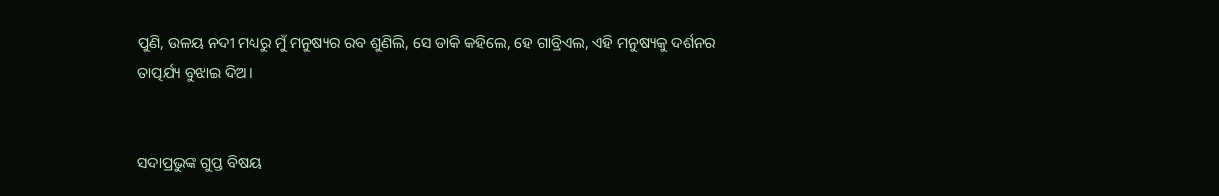ପୁଣି, ଉଳୟ ନଦୀ ମଧ୍ୟରୁ ମୁଁ ମନୁଷ୍ୟର ରବ ଶୁଣିଲି, ସେ ଡାକି କହିଲେ, ହେ ଗାବ୍ରିଏଲ, ଏହି ମନୁଷ୍ୟକୁ ଦର୍ଶନର ତାତ୍ପର୍ଯ୍ୟ ବୁଝାଇ ଦିଅ।


ସଦାପ୍ରଭୁଙ୍କ ଗୁପ୍ତ ବିଷୟ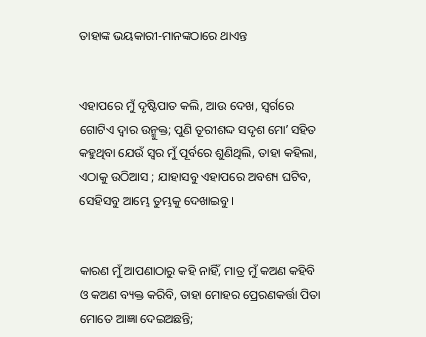ତାହାଙ୍କ ଭୟକାରୀ-ମାନଙ୍କଠାରେ ଥାଏନ୍ତ


ଏହାପରେ ମୁଁ ଦୃଷ୍ଟିପାତ କଲି, ଆଉ ଦେଖ, ସ୍ଵର୍ଗରେ ଗୋଟିଏ ଦ୍ଵାର ଉନ୍ମୁକ୍ତ; ପୁଣି ତୂରୀଶଦ୍ଦ ସଦୃଶ ମୋʼ ସହିତ କହୁଥିବା ଯେଉଁ ସ୍ଵର ମୁଁ ପୂର୍ବରେ ଶୁଣିଥିଲି, ତାହା କହିଲା, ଏଠାକୁ ଉଠିଆସ ; ଯାହାସବୁ ଏହାପରେ ଅବଶ୍ୟ ଘଟିବ, ସେହିସବୁ ଆମ୍ଭେ ତୁମ୍ଭକୁ ଦେଖାଇବୁ।


କାରଣ ମୁଁ ଆପଣାଠାରୁ କହି ନାହିଁ, ମାତ୍ର ମୁଁ କଅଣ କହିବି ଓ କଅଣ ବ୍ୟକ୍ତ କରିବି, ତାହା ମୋହର ପ୍ରେରଣକର୍ତ୍ତା ପିତା ମୋତେ ଆଜ୍ଞା ଦେଇଅଛନ୍ତି;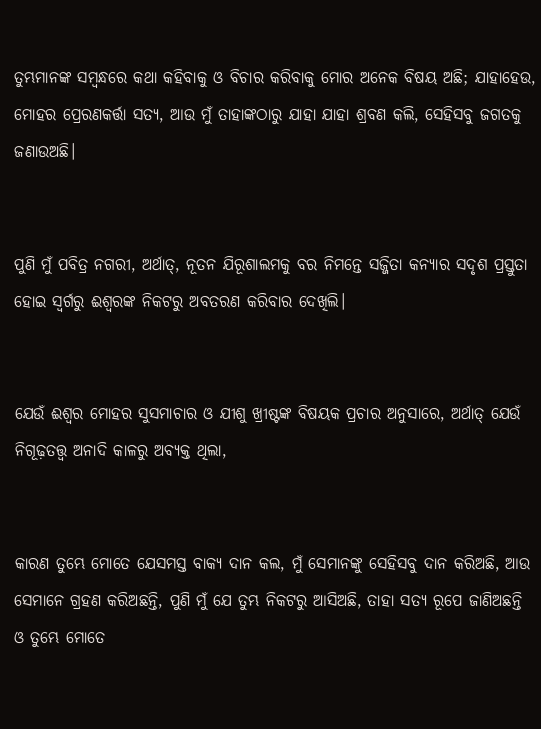ତୁମ୍ଭମାନଙ୍କ ସମ୍ଵନ୍ଧରେ କଥା କହିବାକୁ ଓ ବିଚାର କରିବାକୁ ମୋର ଅନେକ ବିଷୟ ଅଛି; ଯାହାହେଉ, ମୋହର ପ୍ରେରଣକର୍ତ୍ତା ସତ୍ୟ, ଆଉ ମୁଁ ତାହାଙ୍କଠାରୁ ଯାହା ଯାହା ଶ୍ରବଣ କଲି, ସେହିସବୁ ଜଗତକୁ ଜଣାଉଅଛି।


ପୁଣି ମୁଁ ପବିତ୍ର ନଗରୀ, ଅର୍ଥାତ୍, ନୂତନ ଯିରୂଶାଲମକୁ ବର ନିମନ୍ତେ ସଜ୍ଜିତା କନ୍ୟାର ସଦୃଶ ପ୍ରସ୍ତୁତା ହୋଇ ସ୍ଵର୍ଗରୁ ଈଶ୍ଵରଙ୍କ ନିକଟରୁ ଅବତରଣ କରିବାର ଦେଖିଲି।


ଯେଉଁ ଈଶ୍ଵର ମୋହର ସୁସମାଚାର ଓ ଯୀଶୁ ଖ୍ରୀଷ୍ଟଙ୍କ ବିଷୟକ ପ୍ରଚାର ଅନୁସାରେ, ଅର୍ଥାତ୍ ଯେଉଁ ନିଗୂଢ଼ତତ୍ତ୍ଵ ଅନାଦି କାଳରୁ ଅବ୍ୟକ୍ତ ଥିଲା,


କାରଣ ତୁମ୍ଭେ ମୋତେ ଯେସମସ୍ତ ବାକ୍ୟ ଦାନ କଲ, ମୁଁ ସେମାନଙ୍କୁ ସେହିସବୁ ଦାନ କରିଅଛି, ଆଉ ସେମାନେ ଗ୍ରହଣ କରିଅଛନ୍ତି, ପୁଣି ମୁଁ ଯେ ତୁମ୍ଭ ନିକଟରୁ ଆସିଅଛି, ତାହା ସତ୍ୟ ରୂପେ ଜାଣିଅଛନ୍ତି ଓ ତୁମ୍ଭେ ମୋତେ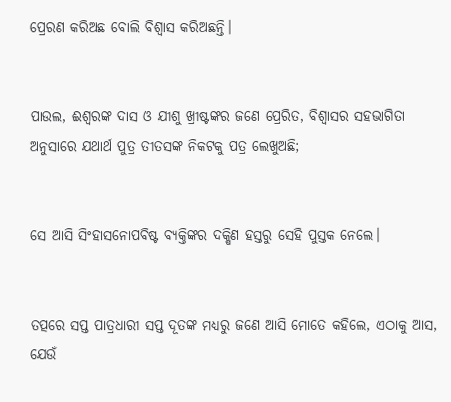ପ୍ରେରଣ କରିଅଛ ବୋଲି ବିଶ୍ଵାସ କରିଅଛନ୍ତି।


ପାଉଲ, ଈଶ୍ଵରଙ୍କ ଦାସ ଓ ଯୀଶୁ ଖ୍ରୀଷ୍ଟଙ୍କର ଜଣେ ପ୍ରେରିତ, ବିଶ୍ଵାସର ସହଭାଗିତା ଅନୁସାରେ ଯଥାର୍ଥ ପୁତ୍ର ତୀତସଙ୍କ ନିକଟକୁ ପତ୍ର ଲେଖୁଅଛି;


ସେ ଆସି ସିଂହାସନୋପବିଷ୍ଟ ବ୍ୟକ୍ତିଙ୍କର ଦକ୍ଷିଣ ହସ୍ତରୁ ସେହି ପୁସ୍ତକ ନେଲେ।


ତତ୍ପରେ ସପ୍ତ ପାତ୍ରଧାରୀ ସପ୍ତ ଦୂତଙ୍କ ମଧ୍ୟରୁ ଜଣେ ଆସି ମୋତେ କହିଲେ, ଏଠାକୁ ଆସ, ଯେଉଁ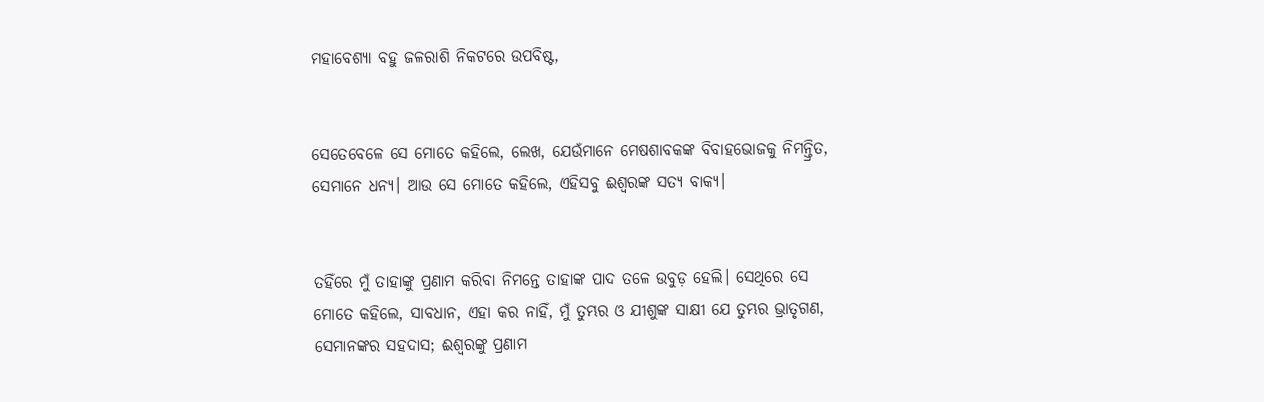ମହାବେଶ୍ୟା ବହୁ ଜଳରାଶି ନିକଟରେ ଉପବିଷ୍ଟ,


ସେତେବେଳେ ସେ ମୋତେ କହିଲେ, ଲେଖ, ଯେଉଁମାନେ ମେଷଶାବକଙ୍କ ବିବାହଭୋଜକୁ ନିମନ୍ତ୍ରିତ, ସେମାନେ ଧନ୍ୟ। ଆଉ ସେ ମୋତେ କହିଲେ, ଏହିସବୁ ଈଶ୍ଵରଙ୍କ ସତ୍ୟ ବାକ୍ୟ।


ତହିଁରେ ମୁଁ ତାହାଙ୍କୁ ପ୍ରଣାମ କରିବା ନିମନ୍ତେ ତାହାଙ୍କ ପାଦ ତଳେ ଉବୁଡ଼ ହେଲି। ସେଥିରେ ସେ ମୋତେ କହିଲେ, ସାବଧାନ, ଏହା କର ନାହିଁ, ମୁଁ ତୁମ୍ଭର ଓ ଯୀଶୁଙ୍କ ସାକ୍ଷୀ ଯେ ତୁମ୍ଭର ଭ୍ରାତୃଗଣ, ସେମାନଙ୍କର ସହଦାସ; ଈଶ୍ଵରଙ୍କୁ ପ୍ରଣାମ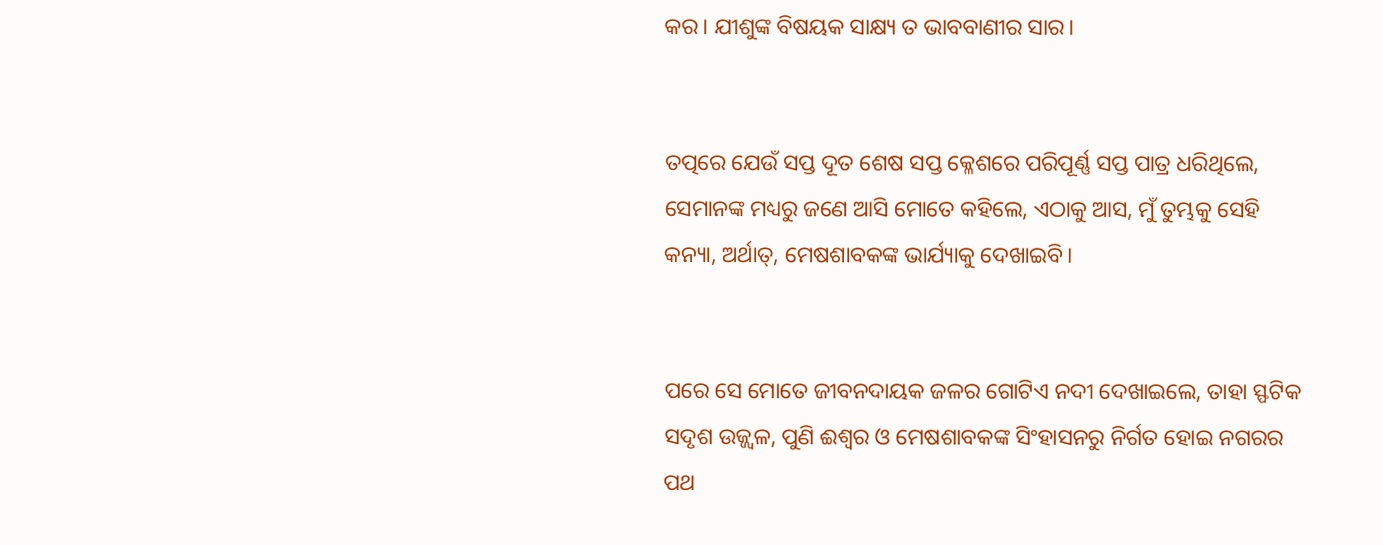କର। ଯୀଶୁଙ୍କ ବିଷୟକ ସାକ୍ଷ୍ୟ ତ ଭାବବାଣୀର ସାର।


ତତ୍ପରେ ଯେଉଁ ସପ୍ତ ଦୂତ ଶେଷ ସପ୍ତ କ୍ଳେଶରେ ପରିପୂର୍ଣ୍ଣ ସପ୍ତ ପାତ୍ର ଧରିଥିଲେ, ସେମାନଙ୍କ ମଧ୍ୟରୁ ଜଣେ ଆସି ମୋତେ କହିଲେ, ଏଠାକୁ ଆସ, ମୁଁ ତୁମ୍ଭକୁ ସେହି କନ୍ୟା, ଅର୍ଥାତ୍, ମେଷଶାବକଙ୍କ ଭାର୍ଯ୍ୟାକୁ ଦେଖାଇବି।


ପରେ ସେ ମୋତେ ଜୀବନଦାୟକ ଜଳର ଗୋଟିଏ ନଦୀ ଦେଖାଇଲେ, ତାହା ସ୍ଫଟିକ ସଦୃଶ ଉଜ୍ଜ୍ଵଳ, ପୁଣି ଈଶ୍ଵର ଓ ମେଷଶାବକଙ୍କ ସିଂହାସନରୁ ନିର୍ଗତ ହୋଇ ନଗରର ପଥ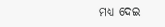ମଧ୍ୟ ଦେଇ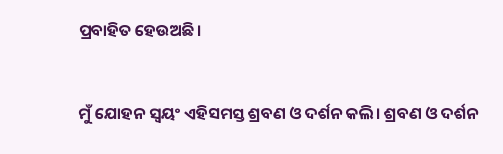ପ୍ରବାହିତ ହେଉଅଛି।


ମୁଁ ଯୋହନ ସ୍ଵୟଂ ଏହିସମସ୍ତ ଶ୍ରବଣ ଓ ଦର୍ଶନ କଲି। ଶ୍ରବଣ ଓ ଦର୍ଶନ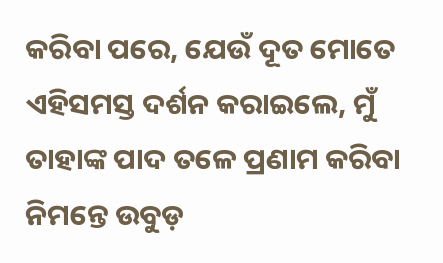କରିବା ପରେ, ଯେଉଁ ଦୂତ ମୋତେ ଏହିସମସ୍ତ ଦର୍ଶନ କରାଇଲେ, ମୁଁ ତାହାଙ୍କ ପାଦ ତଳେ ପ୍ରଣାମ କରିବା ନିମନ୍ତେ ଉବୁଡ଼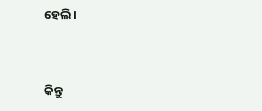ହେଲି।


କିନ୍ତୁ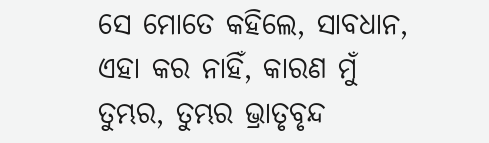ସେ ମୋତେ କହିଲେ, ସାବଧାନ, ଏହା କର ନାହିଁ, କାରଣ ମୁଁ ତୁମ୍ଭର, ତୁମ୍ଭର ଭ୍ରାତୃବୃନ୍ଦ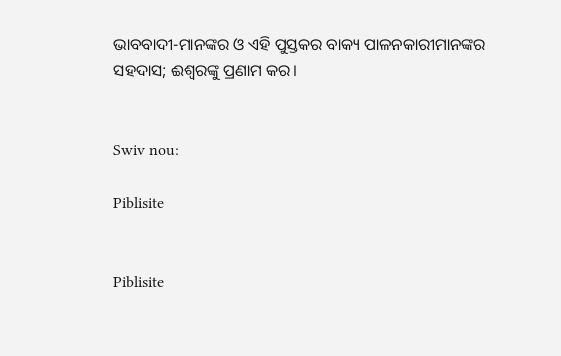ଭାବବାଦୀ-ମାନଙ୍କର ଓ ଏହି ପୁସ୍ତକର ବାକ୍ୟ ପାଳନକାରୀମାନଙ୍କର ସହଦାସ; ଈଶ୍ଵରଙ୍କୁ ପ୍ରଣାମ କର।


Swiv nou:

Piblisite


Piblisite